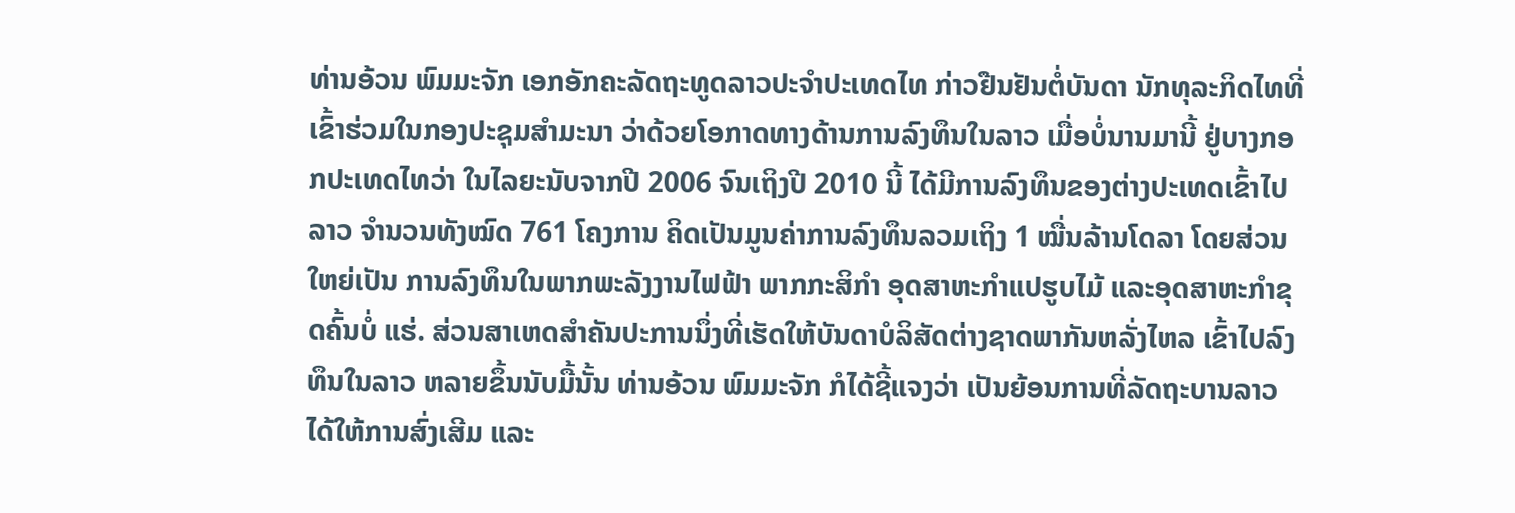ທ່ານອ້ວນ ພົມມະຈັກ ເອກອັກຄະລັດຖະທູດລາວປະຈໍາປະເທດໄທ ກ່າວຢືນຢັນຕໍ່ບັນດາ ນັກທຸລະກິດໄທທີ່ເຂົ້າຮ່ວມໃນກອງປະຊຸມສໍາມະນາ ວ່າດ້ວຍໂອກາດທາງດ້ານການລົງທຶນໃນລາວ ເມື່ອບໍ່ນານມານີ້ ຢູ່ບາງກອກປະເທດໄທວ່າ ໃນໄລຍະນັບຈາກປີ 2006 ຈົນເຖິງປີ 2010 ນີ້ ໄດ້ມີການລົງທຶນຂອງຕ່າງປະເທດເຂົ້າໄປລາວ ຈໍານວນທັງໝົດ 761 ໂຄງການ ຄິດເປັນມູນຄ່າການລົງທຶນລວມເຖິງ 1 ໝື່ນລ້ານໂດລາ ໂດຍສ່ວນໃຫຍ່ເປັນ ການລົງທຶນໃນພາກພະລັງງານໄຟຟ້າ ພາກກະສິກໍາ ອຸດສາຫະກໍາແປຮູບໄມ້ ແລະອຸດສາຫະກໍາຂຸດຄົ້ນບໍ່ ແຮ່. ສ່ວນສາເຫດສໍາຄັນປະການນຶ່ງທີ່ເຮັດໃຫ້ບັນດາບໍລິສັດຕ່າງຊາດພາກັນຫລັ່ງໄຫລ ເຂົ້າໄປລົງທຶນໃນລາວ ຫລາຍຂຶ້ນນັບມື້ນັ້ນ ທ່ານອ້ວນ ພົມມະຈັກ ກໍໄດ້ຊີ້ແຈງວ່າ ເປັນຍ້ອນການທີ່ລັດຖະບານລາວໄດ້ໃຫ້ການສົ່ງເສີມ ແລະ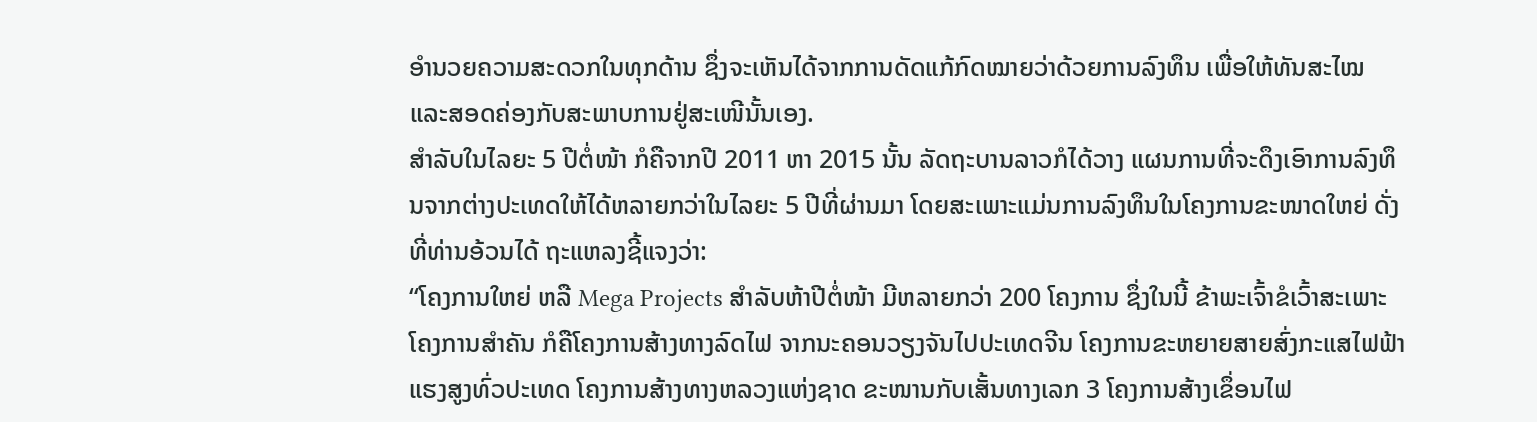ອໍານວຍຄວາມສະດວກໃນທຸກດ້ານ ຊຶ່ງຈະເຫັນໄດ້ຈາກການດັດແກ້ກົດໝາຍວ່າດ້ວຍການລົງທຶນ ເພື່ອໃຫ້ທັນສະໄໝ ແລະສອດຄ່ອງກັບສະພາບການຢູ່ສະເໜີນັ້ນເອງ.
ສໍາລັບໃນໄລຍະ 5 ປີຕໍ່ໜ້າ ກໍຄືຈາກປີ 2011 ຫາ 2015 ນັ້ນ ລັດຖະບານລາວກໍໄດ້ວາງ ແຜນການທີ່ຈະດຶງເອົາການລົງທຶນຈາກຕ່າງປະເທດໃຫ້ໄດ້ຫລາຍກວ່າໃນໄລຍະ 5 ປີທີ່ຜ່ານມາ ໂດຍສະເພາະແມ່ນການລົງທຶນໃນໂຄງການຂະໜາດໃຫຍ່ ດັ່ງທີ່ທ່ານອ້ວນໄດ້ ຖະແຫລງຊີ້ແຈງວ່າ:
“ໂຄງການໃຫຍ່ ຫລື Mega Projects ສໍາລັບຫ້າປີຕໍ່ໜ້າ ມີຫລາຍກວ່າ 200 ໂຄງການ ຊຶ່ງໃນນີ້ ຂ້າພະເຈົ້າຂໍເວົ້າສະເພາະໂຄງການສໍາຄັນ ກໍຄືໂຄງການສ້າງທາງລົດໄຟ ຈາກນະຄອນວຽງຈັນໄປປະເທດຈີນ ໂຄງການຂະຫຍາຍສາຍສົ່ງກະແສໄຟຟ້າແຮງສູງທົ່ວປະເທດ ໂຄງການສ້າງທາງຫລວງແຫ່ງຊາດ ຂະໜານກັບເສັ້ນທາງເລກ 3 ໂຄງການສ້າງເຂຶ່ອນໄຟ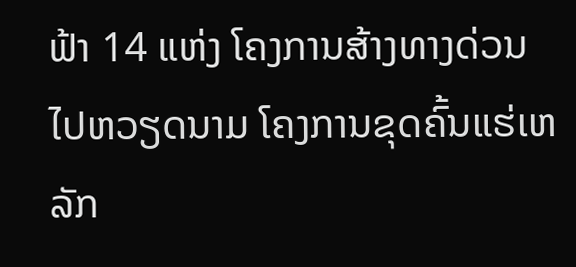ຟ້າ 14 ແຫ່ງ ໂຄງການສ້າງທາງດ່ວນໄປຫວຽດນາມ ໂຄງການຂຸດຄົ້ນແຮ່ເຫລັກ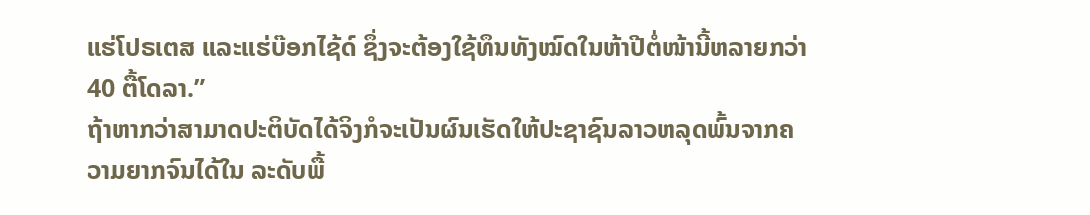ແຮ່ໂປຣເຕສ ແລະແຮ່ບ໊ອກໄຊ້ດ໌ ຊຶ່ງຈະຕ້ອງໃຊ້ທຶນທັງໝົດໃນຫ້າປີຕໍ່ໜ້ານີ້ຫລາຍກວ່າ 40 ຕື້ໂດລາ.”
ຖ້າຫາກວ່າສາມາດປະຕິບັດໄດ້ຈິງກໍຈະເປັນຜົນເຮັດໃຫ້ປະຊາຊົນລາວຫລຸດພົ້ນຈາກຄວາມຍາກຈົນໄດ້ໃນ ລະດັບພື້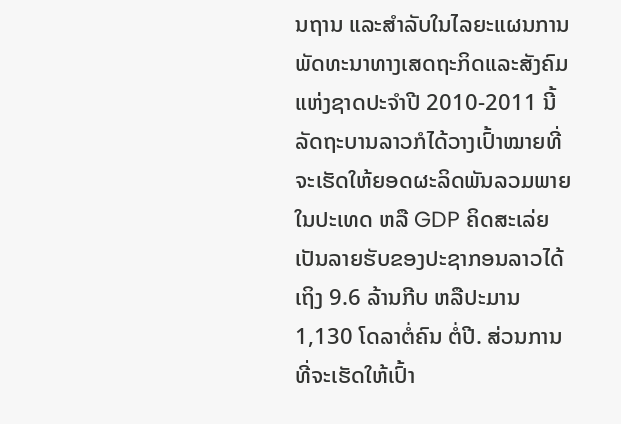ນຖານ ແລະສໍາລັບໃນໄລຍະແຜນການພັດທະນາທາງເສດຖະກິດແລະສັງຄົມແຫ່ງຊາດປະຈໍາປີ 2010-2011 ນີ້ ລັດຖະບານລາວກໍໄດ້ວາງເປົ້າໝາຍທີ່ຈະເຮັດໃຫ້ຍອດຜະລິດພັນລວມພາຍໃນປະເທດ ຫລື GDP ຄິດສະເລ່ຍເປັນລາຍຮັບຂອງປະຊາກອນລາວໄດ້ເຖິງ 9.6 ລ້ານກີບ ຫລືປະມານ 1,130 ໂດລາຕໍ່ຄົນ ຕໍ່ປີ. ສ່ວນການທີ່ຈະເຮັດໃຫ້ເປົ້າ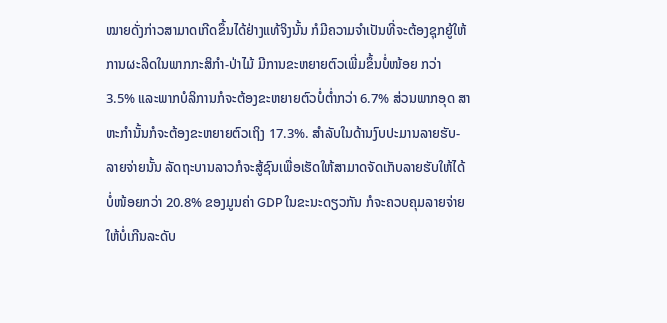ໝາຍດັ່ງກ່າວສາມາດເກີດຂຶ້ນໄດ້ຢ່າງແທ້ຈິງນັ້ນ ກໍມີຄວາມຈໍາເປັນທີ່ຈະຕ້ອງຊຸກຍູ້ໃຫ້ການຜະລິດໃນພາກກະສິກໍາ-ປ່າໄມ້ ມີການຂະຫຍາຍຕົວເພີ່ມຂຶ້ນບໍ່ໜ້ອຍ ກວ່າ 3.5% ແລະພາກບໍລິການກໍຈະຕ້ອງຂະຫຍາຍຕົວບໍ່ຕໍ່າກວ່າ 6.7% ສ່ວນພາກອຸດ ສາຫະກໍານັ້ນກໍຈະຕ້ອງຂະຫຍາຍຕົວເຖິງ 17.3%. ສໍາລັບໃນດ້ານງົບປະມານລາຍຮັບ-ລາຍຈ່າຍນັ້ນ ລັດຖະບານລາວກໍຈະສູ້ຊົນເພື່ອເຮັດໃຫ້ສາມາດຈັດເກັບລາຍຮັບໃຫ້ໄດ້ບໍ່ໜ້ອຍກວ່າ 20.8% ຂອງມູນຄ່າ GDP ໃນຂະນະດຽວກັນ ກໍຈະຄວບຄຸມລາຍຈ່າຍໃຫ້ບໍ່ເກີນລະດັບ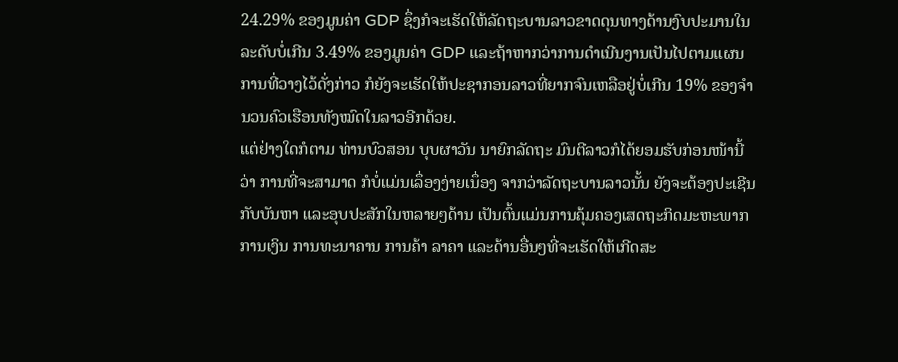24.29% ຂອງມູນຄ່າ GDP ຊຶ່ງກໍຈະເຮັດໃຫ້ລັດຖະບານລາວຂາດດຸນທາງດ້ານງົບປະມານໃນລະດັບບໍ່ເກີນ 3.49% ຂອງມູນຄ່າ GDP ແລະຖ້າຫາກວ່າການດໍາເນີນງານເປັນໄປຕາມແຜນການທີ່ວາງໄວ້ດັ່ງກ່າວ ກໍຍັງຈະເຮັດໃຫ້ປະຊາກອນລາວທີ່ຍາກຈົນເຫລືອຢູ່ບໍ່ເກີນ 19% ຂອງຈໍານວນຄົວເຮືອນທັງໝົດໃນລາວອີກດ້ວຍ.
ແຕ່ຢ່າງໃດກໍຕາມ ທ່ານບົວສອນ ບຸບຜາວັນ ນາຍົກລັດຖະ ມົນຕີລາວກໍໄດ້ຍອມຮັບກ່ອນໜ້ານີ້ວ່າ ການທີ່ຈະສາມາດ ກໍບໍ່ແມ່ນເລຶ່ອງງ່າຍເນຶ່ອງ ຈາກວ່າລັດຖະບານລາວນັ້ນ ຍັງຈະຕ້ອງປະເຊີນກັບບັນຫາ ແລະອຸບປະສັກໃນຫລາຍໆດ້ານ ເປັນຕົ້ນແມ່ນການຄຸ້ມຄອງເສດຖະກິດມະຫະພາກ ການເງິນ ການທະນາຄານ ການຄ້າ ລາຄາ ແລະດ້ານອື່ນໆທີ່ຈະເຮັດໃຫ້ເກີດສະ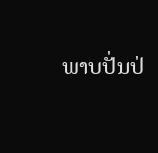ພາບປັ່ນປ່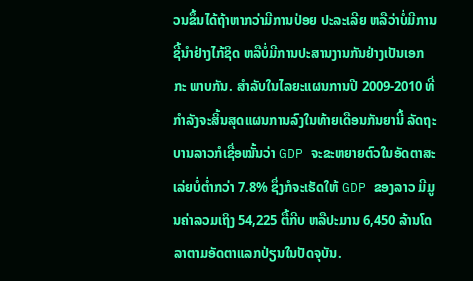ວນຂຶ້ນໄດ້ຖ້າຫາກວ່າມີການປ່ອຍ ປະລະເລີຍ ຫລືວ່າບໍ່ມີການຊີ້ນໍາຢ່າງໄກ້ຊິດ ຫລືບໍ່ມີການປະສານງານກັນຢ່າງເປັນເອກກະ ພາບກັນ. ສຳລັບໃນໄລຍະແຜນການປີ 2009-2010 ທີ່ກໍາລັງຈະສິ້ນສຸດແຜນການລົງໃນທ້າຍເດືອນກັນຍານີ້ ລັດຖະບານລາວກໍເຊື່ອໝັ້ນວ່າ GDP ຈະຂະຫຍາຍຕົວໃນອັດຕາສະເລ່ຍບໍ່ຕໍ່າກວ່າ 7.8% ຊຶ່ງກໍຈະເຮັດໃຫ້ GDP ຂອງລາວ ມີມູນຄ່າລວມເຖິງ 54,225 ຕື້ກີບ ຫລືປະມານ 6,450 ລ້ານໂດລາຕາມອັດຕາແລກປ່ຽນໃນປັດຈຸບັນ.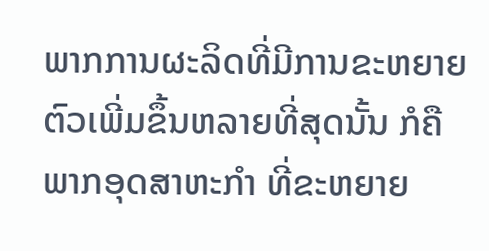ພາກການຜະລິດທີ່ມີການຂະຫຍາຍຕົວເພີ່ມຂຶ້ນຫລາຍທີ່ສຸດນັ້ນ ກໍຄືພາກອຸດສາຫະກໍາ ທີ່ຂະຫຍາຍ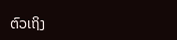ຕົວເຖິງ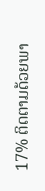17% ຕິດຕາມດ້ວຍພາ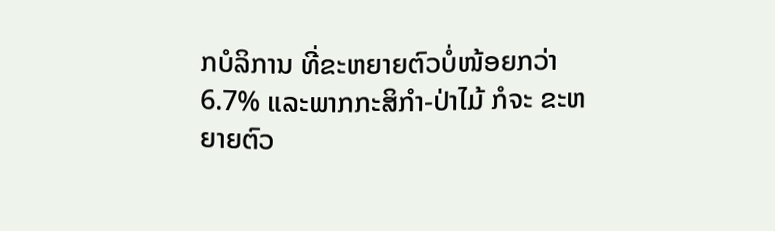ກບໍລິການ ທີ່ຂະຫຍາຍຕົວບໍ່ໜ້ອຍກວ່າ 6.7% ແລະພາກກະສິກໍາ-ປ່າໄມ້ ກໍຈະ ຂະຫຍາຍຕົວ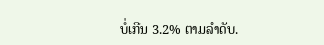ບໍ່ເກີນ 3.2% ຕາມລໍາດັບ.